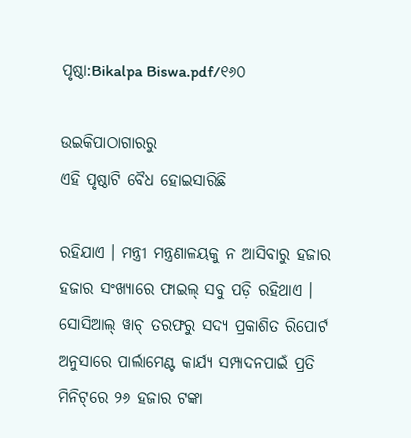ପୃଷ୍ଠା:Bikalpa Biswa.pdf/୧୬୦

ଉଇକିପାଠାଗାର‌ରୁ
ଏହି ପୃଷ୍ଠାଟି ବୈଧ ହୋଇସାରିଛି

ରହିଯାଏ । ମନ୍ତ୍ରୀ ମନ୍ତ୍ରଣାଳୟକୁ ନ ଆସିବାରୁ ହଜାର ହଜାର ସଂଖ୍ୟାରେ ଫାଇଲ୍ ସବୁ ପଡ଼ି ରହିଥାଏ । ସୋସିଆଲ୍ ୱାଚ୍ ତରଫରୁ ସଦ୍ୟ ପ୍ରକାଶିତ ରିପୋର୍ଟ ଅନୁସାରେ ପାର୍ଲାମେଣ୍ଟ କାର୍ଯ୍ୟ ସମ୍ପାଦନପାଇଁ ପ୍ରତି ମିନିଟ୍‌ରେ ୨୬ ହଜାର ଟଙ୍କା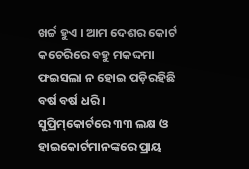ଖର୍ଚ୍ଚ ହୁଏ । ଆମ ଦେଶର କୋର୍ଟ କଚେରିରେ ବହୁ ମକଦ୍ଦମା ଫଇସଲା ନ ହୋଇ ପଡ଼ିରହିଛି ବର୍ଷ ବର୍ଷ ଧରି । ସୁପ୍ରିମ୍‌କୋର୍ଟରେ ୩୩ ଲକ୍ଷ ଓ ହାଇକୋର୍ଟମାନଙ୍କରେ ପ୍ରାୟ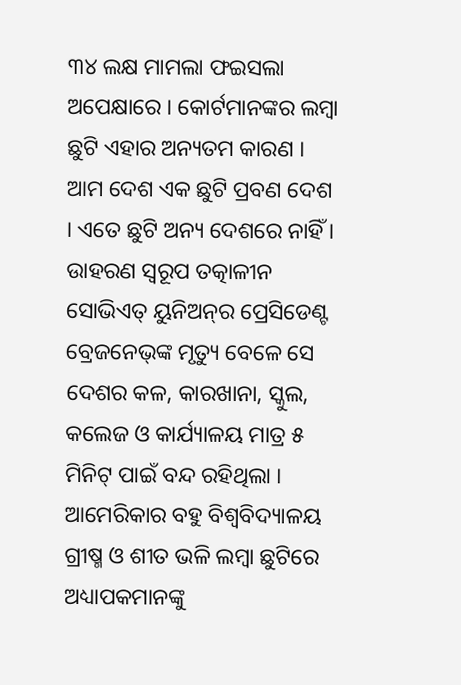୩୪ ଲକ୍ଷ ମାମଲା ଫଇସଲା ଅପେକ୍ଷାରେ । କୋର୍ଟମାନଙ୍କର ଲମ୍ବା ଛୁଟି ଏହାର ଅନ୍ୟତମ କାରଣ । ଆମ ଦେଶ ଏକ ଛୁଟି ପ୍ରବଣ ଦେଶ । ଏତେ ଛୁଟି ଅନ୍ୟ ଦେଶରେ ନାହିଁ । ଉାହରଣ ସ୍ୱରୂପ ତତ୍କାଳୀନ ସୋଭିଏତ୍ ୟୁନିଅନ୍‌ର ପ୍ରେସିଡେଣ୍ଟ ବ୍ରେଜନେଭ୍‌ଙ୍କ ମୃତ୍ୟୁ ବେଳେ ସେ ଦେଶର କଳ, କାରଖାନା, ସ୍କୁଲ, କଲେଜ ଓ କାର୍ଯ୍ୟାଳୟ ମାତ୍ର ୫ ମିନିଟ୍‌ ପାଇଁ ବନ୍ଦ ରହିଥିଲା । ଆମେରିକାର ବହୁ ବିଶ୍ୱବିଦ୍ୟାଳୟ ଗ୍ରୀଷ୍ମ ଓ ଶୀତ ଭଳି ଲମ୍ବା ଛୁଟିରେ ଅଧ୍ୟାପକମାନଙ୍କୁ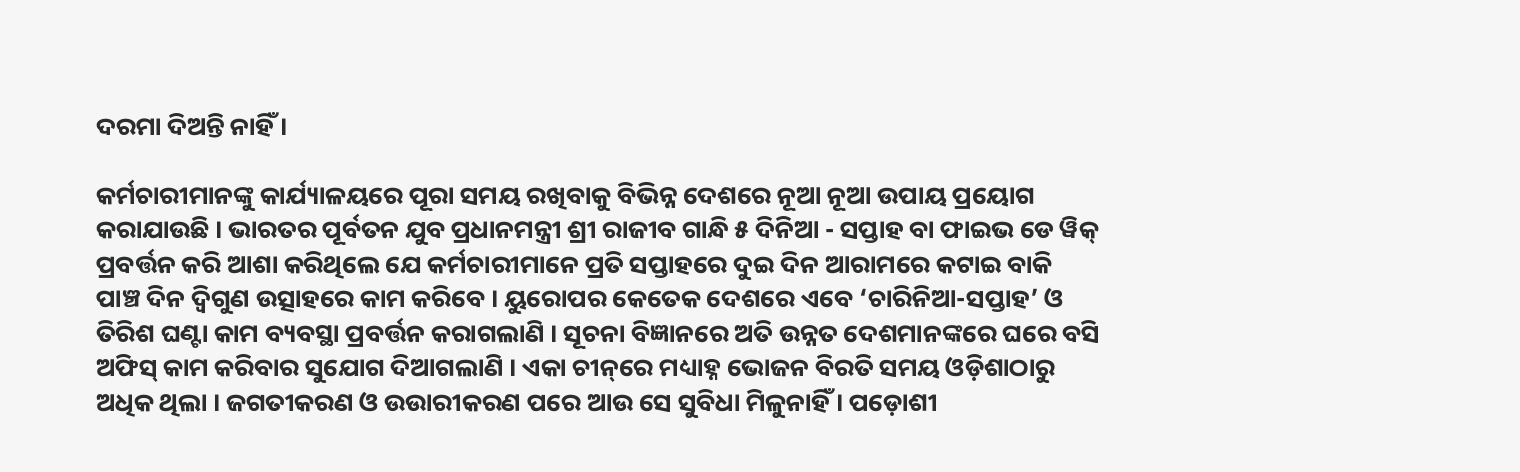ଦରମା ଦିଅନ୍ତି ନାହିଁ ।

କର୍ମଚାରୀମାନଙ୍କୁ କାର୍ଯ୍ୟାଳୟରେ ପୂରା ସମୟ ରଖିବାକୁ ବିଭିନ୍ନ ଦେଶରେ ନୂଆ ନୂଆ ଉପାୟ ପ୍ରୟୋଗ କରାଯାଉଛି । ଭାରତର ପୂର୍ବତନ ଯୁବ ପ୍ରଧାନମନ୍ତ୍ରୀ ଶ୍ରୀ ରାଜୀବ ଗାନ୍ଧି ୫ ଦିନିଆ - ସପ୍ତାହ ବା ଫାଇଭ ଡେ ୱିକ୍ ପ୍ରବର୍ତ୍ତନ କରି ଆଶା କରିଥିଲେ ଯେ କର୍ମଚାରୀମାନେ ପ୍ରତି ସପ୍ତାହରେ ଦୁଇ ଦିନ ଆରାମରେ କଟାଇ ବାକି ପାଞ୍ଚ ଦିନ ଦ୍ୱିଗୁଣ ଉତ୍ସାହରେ କାମ କରିବେ । ୟୁରୋପର କେତେକ ଦେଶରେ ଏବେ ‘ଚାରିନିଆ-ସପ୍ତାହ’ ଓ ତିରିଶ ଘଣ୍ଟା କାମ ବ୍ୟବସ୍ଥା ପ୍ରବର୍ତ୍ତନ କରାଗଲାଣି । ସୂଚନା ବିଜ୍ଞାନରେ ଅତି ଉନ୍ନତ ଦେଶମାନଙ୍କରେ ଘରେ ବସି ଅଫିସ୍ କାମ କରିବାର ସୁଯୋଗ ଦିଆଗଲାଣି । ଏକା ଚୀନ୍‌ରେ ମଧ୍ୟାହ୍ନ ଭୋଜନ ବିରତି ସମୟ ଓଡ଼ିଶାଠାରୁ ଅଧିକ ଥିଲା । ଜଗତୀକରଣ ଓ ଉଉାରୀକରଣ ପରେ ଆଉ ସେ ସୁବିଧା ମିଳୁନାହିଁ । ପଡ଼ୋଶୀ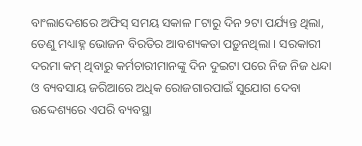ବାଂଲାଦେଶରେ ଅଫିସ୍ ସମୟ ସକାଳ ୮ଟାରୁ ଦିନ ୨ଟା ପର୍ଯ୍ୟନ୍ତ ଥିଲା, ତେଣୁ ମଧ୍ୟାହ୍ନ ଭୋଜନ ବିରତିର ଆବଶ୍ୟକତା ପଡ଼ୁନଥିଲା । ସରକାରୀ ଦରମା କମ୍ ଥିବାରୁ କର୍ମଚାରୀମାନଙ୍କୁ ଦିନ ଦୁଇଟା ପରେ ନିଜ ନିଜ ଧନ୍ଦା ଓ ବ୍ୟବସାୟ ଜରିଆରେ ଅଧିକ ରୋଜଗାରପାଇଁ ସୁଯୋଗ ଦେବା ଉଦ୍ଦେଶ୍ୟରେ ଏପରି ବ୍ୟବସ୍ଥା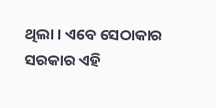ଥିଲା । ଏବେ ସେଠାକାର ସରକାର ଏହି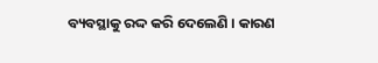ବ୍ୟବସ୍ଥାକୁ ରଦ୍ଦ କରି ଦେଲେଣି । କାରଣ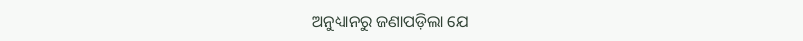ଅନୁଧ୍ୟାନରୁ ଜଣାପଡ଼ିଲା ଯେ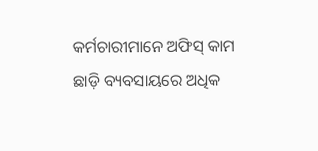କର୍ମଚାରୀମାନେ ଅଫିସ୍ କାମ ଛାଡ଼ି ବ୍ୟବସାୟରେ ଅଧିକ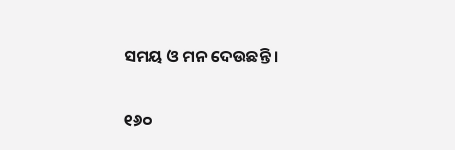ସମୟ ଓ ମନ ଦେଉଛନ୍ତି ।

୧୬୦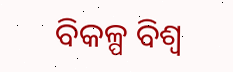ବିକଳ୍ପ ବିଶ୍ୱ